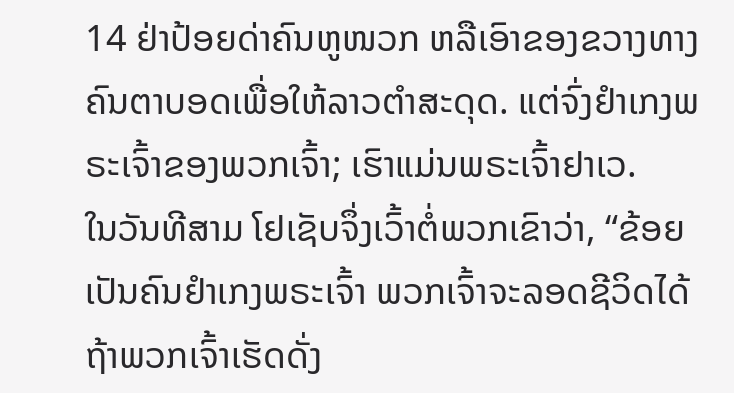14 ຢ່າປ້ອຍດ່າຄົນຫູໜວກ ຫລືເອົາຂອງຂວາງທາງຄົນຕາບອດເພື່ອໃຫ້ລາວຕຳສະດຸດ. ແຕ່ຈົ່ງຢຳເກງພຣະເຈົ້າຂອງພວກເຈົ້າ; ເຮົາແມ່ນພຣະເຈົ້າຢາເວ.
ໃນວັນທີສາມ ໂຢເຊັບຈຶ່ງເວົ້າຕໍ່ພວກເຂົາວ່າ, “ຂ້ອຍເປັນຄົນຢຳເກງພຣະເຈົ້າ ພວກເຈົ້າຈະລອດຊີວິດໄດ້ ຖ້າພວກເຈົ້າເຮັດດັ່ງ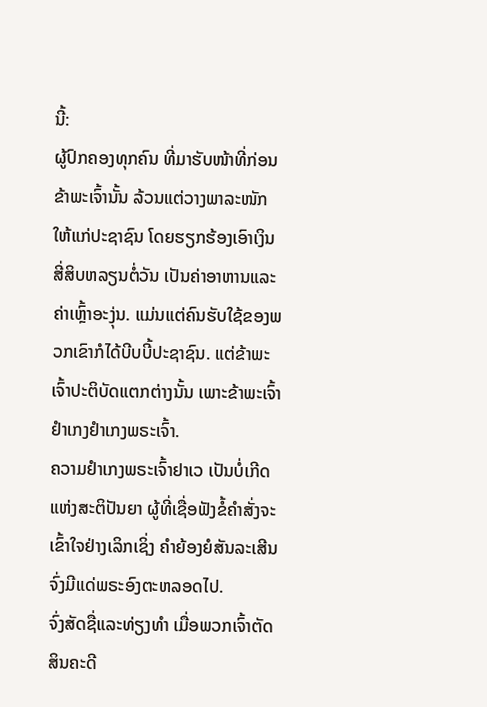ນີ້:
ຜູ້ປົກຄອງທຸກຄົນ ທີ່ມາຮັບໜ້າທີ່ກ່ອນຂ້າພະເຈົ້ານັ້ນ ລ້ວນແຕ່ວາງພາລະໜັກໃຫ້ແກ່ປະຊາຊົນ ໂດຍຮຽກຮ້ອງເອົາເງິນສີ່ສິບຫລຽນຕໍ່ວັນ ເປັນຄ່າອາຫານແລະຄ່າເຫຼົ້າອະງຸ່ນ. ແມ່ນແຕ່ຄົນຮັບໃຊ້ຂອງພວກເຂົາກໍໄດ້ບີບບີ້ປະຊາຊົນ. ແຕ່ຂ້າພະເຈົ້າປະຕິບັດແຕກຕ່າງນັ້ນ ເພາະຂ້າພະເຈົ້າຢຳເກງຢຳເກງພຣະເຈົ້າ.
ຄວາມຢຳເກງພຣະເຈົ້າຢາເວ ເປັນບໍ່ເກີດແຫ່ງສະຕິປັນຍາ ຜູ້ທີ່ເຊື່ອຟັງຂໍ້ຄຳສັ່ງຈະເຂົ້າໃຈຢ່າງເລິກເຊິ່ງ ຄຳຍ້ອງຍໍສັນລະເສີນຈົ່ງມີແດ່ພຣະອົງຕະຫລອດໄປ.
ຈົ່ງສັດຊື່ແລະທ່ຽງທຳ ເມື່ອພວກເຈົ້າຕັດສິນຄະດີ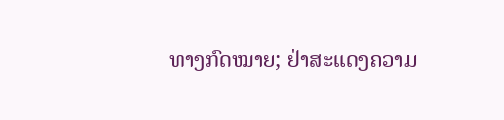ທາງກົດໝາຍ; ຢ່າສະແດງຄວາມ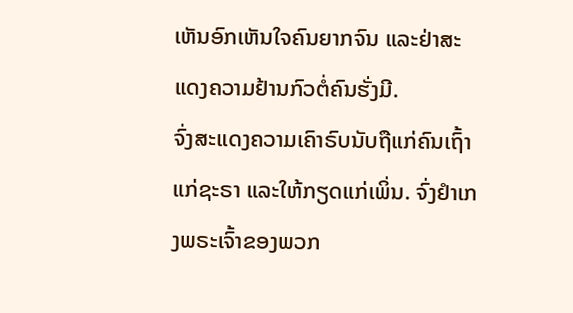ເຫັນອົກເຫັນໃຈຄົນຍາກຈົນ ແລະຢ່າສະແດງຄວາມຢ້ານກົວຕໍ່ຄົນຮັ່ງມີ.
ຈົ່ງສະແດງຄວາມເຄົາຣົບນັບຖືແກ່ຄົນເຖົ້າແກ່ຊະຣາ ແລະໃຫ້ກຽດແກ່ເພິ່ນ. ຈົ່ງຢຳເກງພຣະເຈົ້າຂອງພວກ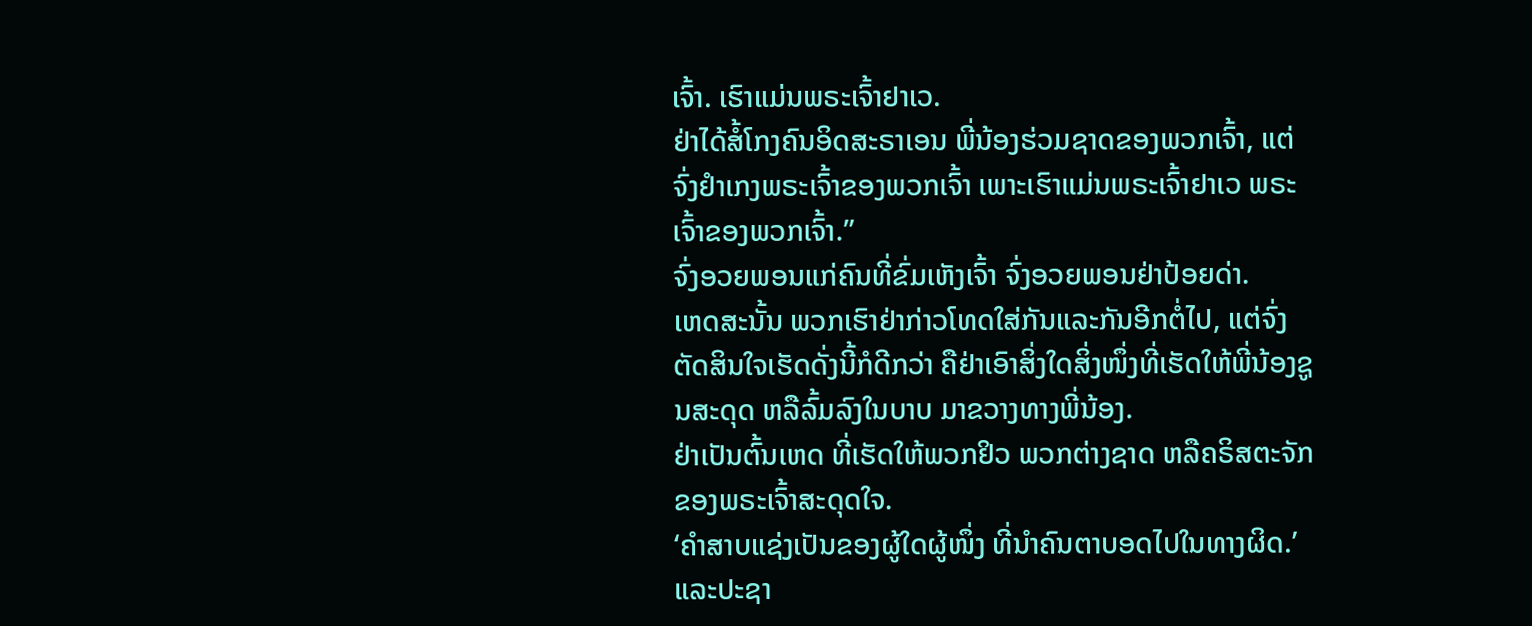ເຈົ້າ. ເຮົາແມ່ນພຣະເຈົ້າຢາເວ.
ຢ່າໄດ້ສໍ້ໂກງຄົນອິດສະຣາເອນ ພີ່ນ້ອງຮ່ວມຊາດຂອງພວກເຈົ້າ, ແຕ່ຈົ່ງຢຳເກງພຣະເຈົ້າຂອງພວກເຈົ້າ ເພາະເຮົາແມ່ນພຣະເຈົ້າຢາເວ ພຣະເຈົ້າຂອງພວກເຈົ້າ.”
ຈົ່ງອວຍພອນແກ່ຄົນທີ່ຂົ່ມເຫັງເຈົ້າ ຈົ່ງອວຍພອນຢ່າປ້ອຍດ່າ.
ເຫດສະນັ້ນ ພວກເຮົາຢ່າກ່າວໂທດໃສ່ກັນແລະກັນອີກຕໍ່ໄປ, ແຕ່ຈົ່ງຕັດສິນໃຈເຮັດດັ່ງນີ້ກໍດີກວ່າ ຄືຢ່າເອົາສິ່ງໃດສິ່ງໜຶ່ງທີ່ເຮັດໃຫ້ພີ່ນ້ອງຊູນສະດຸດ ຫລືລົ້ມລົງໃນບາບ ມາຂວາງທາງພີ່ນ້ອງ.
ຢ່າເປັນຕົ້ນເຫດ ທີ່ເຮັດໃຫ້ພວກຢິວ ພວກຕ່າງຊາດ ຫລືຄຣິສຕະຈັກຂອງພຣະເຈົ້າສະດຸດໃຈ.
‘ຄຳສາບແຊ່ງເປັນຂອງຜູ້ໃດຜູ້ໜຶ່ງ ທີ່ນຳຄົນຕາບອດໄປໃນທາງຜິດ.’ ແລະປະຊາ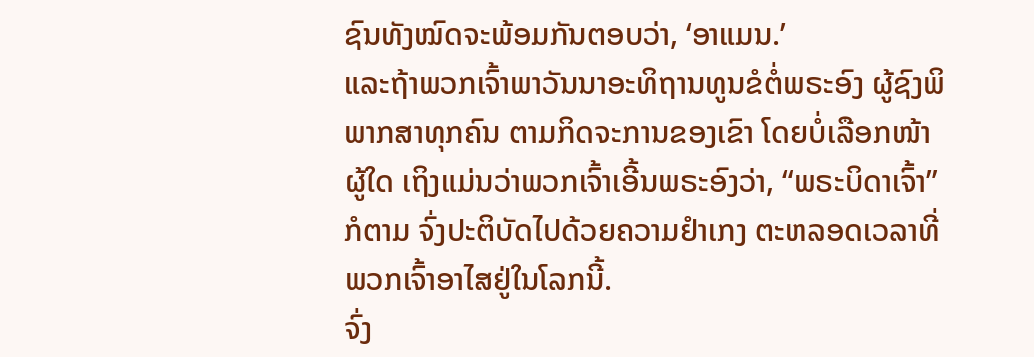ຊົນທັງໝົດຈະພ້ອມກັນຕອບວ່າ, ‘ອາແມນ.’
ແລະຖ້າພວກເຈົ້າພາວັນນາອະທິຖານທູນຂໍຕໍ່ພຣະອົງ ຜູ້ຊົງພິພາກສາທຸກຄົນ ຕາມກິດຈະການຂອງເຂົາ ໂດຍບໍ່ເລືອກໜ້າຜູ້ໃດ ເຖິງແມ່ນວ່າພວກເຈົ້າເອີ້ນພຣະອົງວ່າ, “ພຣະບິດາເຈົ້າ” ກໍຕາມ ຈົ່ງປະຕິບັດໄປດ້ວຍຄວາມຢຳເກງ ຕະຫລອດເວລາທີ່ພວກເຈົ້າອາໄສຢູ່ໃນໂລກນີ້.
ຈົ່ງ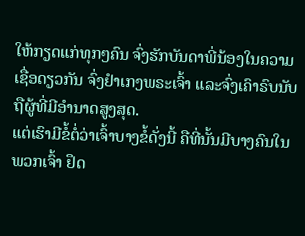ໃຫ້ກຽດແກ່ທຸກໆຄົນ ຈົ່ງຮັກບັນດາພີ່ນ້ອງໃນຄວາມເຊື່ອດຽວກັນ ຈົ່ງຢຳເກງພຣະເຈົ້າ ແລະຈົ່ງເຄົາຣົບນັບຖືຜູ້ທີ່ມີອຳນາດສູງສຸດ.
ແຕ່ເຮົາມີຂໍ້ຕໍ່ວ່າເຈົ້າບາງຂໍ້ດັ່ງນີ້ ຄືທີ່ນັ້ນມີບາງຄົນໃນພວກເຈົ້າ ຢຶດ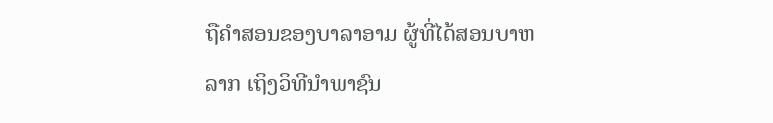ຖືຄຳສອນຂອງບາລາອາມ ຜູ້ທີ່ໄດ້ສອນບາຫລາກ ເຖິງວິທີນຳພາຊົນ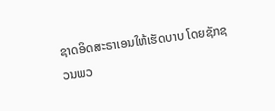ຊາດອິດສະຣາເອນໃຫ້ເຮັດບາບ ໂດຍຊັກຊວນພວ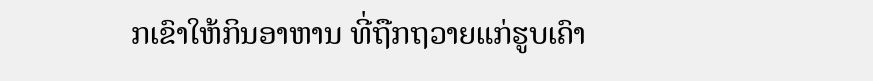ກເຂົາໃຫ້ກິນອາຫານ ທີ່ຖືກຖວາຍແກ່ຮູບເຄົາ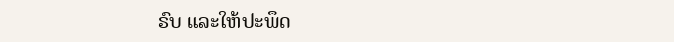ຣົບ ແລະໃຫ້ປະພຶດ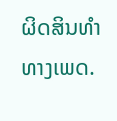ຜິດສິນທຳທາງເພດ.